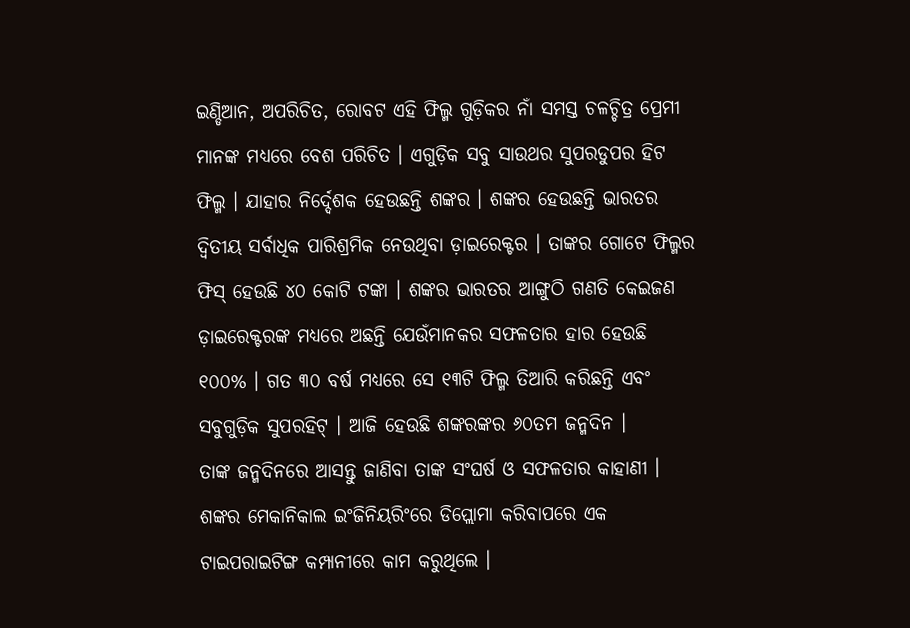ଇଣ୍ଡିଆନ, ଅପରିଚିତ, ରୋବଟ ଏହି ଫିଲ୍ମ ଗୁଡ଼ିକର ନାଁ ସମସ୍ତ ଚଳଚ୍ଚିତ୍ର ପ୍ରେମୀ ମାନଙ୍କ ମଧ୍ୟରେ ବେଶ ପରିଚିତ । ଏଗୁଡ଼ିକ ସବୁ ସାଉଥର ସୁପରଡୁପର ହିଟ ଫିଲ୍ମ । ଯାହାର ନିର୍ଦ୍ଦେଶକ ହେଉଛନ୍ତି ଶଙ୍କର । ଶଙ୍କର ହେଉଛନ୍ତି ଭାରତର ଦ୍ଵିତୀୟ ସର୍ବାଧିକ ପାରିଶ୍ରମିକ ନେଉଥିବା ଡ଼ାଇରେକ୍ଟର । ତାଙ୍କର ଗୋଟେ ଫିଲ୍ମର ଫିସ୍ ହେଉଛି ୪୦ କୋଟି ଟଙ୍କା । ଶଙ୍କର ଭାରତର ଆଙ୍ଗୁଠି ଗଣତି କେଇଜଣ ଡ଼ାଇରେକ୍ଟରଙ୍କ ମଧ୍ୟରେ ଅଛନ୍ତି ଯେଉଁମାନକର ସଫଳତାର ହାର ହେଉଛି ୧୦୦% । ଗତ ୩୦ ବର୍ଷ ମଧ୍ୟରେ ସେ ୧୩ଟି ଫିଲ୍ମ ତିଆରି କରିଛନ୍ତି ଏବଂ ସବୁଗୁଡ଼ିକ ସୁପରହିଟ୍ । ଆଜି ହେଉଛି ଶଙ୍କରଙ୍କର ୬୦ତମ ଜନ୍ମଦିନ ।
ତାଙ୍କ ଜନ୍ମଦିନରେ ଆସନ୍ତୁ ଜାଣିବା ତାଙ୍କ ସଂଘର୍ଷ ଓ ସଫଳତାର କାହାଣୀ ।
ଶଙ୍କର ମେକାନିକାଲ ଇଂଜିନିୟରିଂରେ ଡିପ୍ଲୋମା କରିବାପରେ ଏକ ଟାଇପରାଇଟିଙ୍ଗ କମ୍ପାନୀରେ କାମ କରୁଥିଲେ ।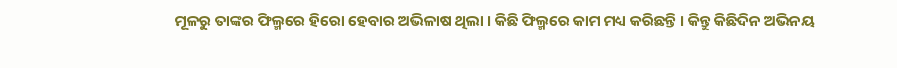ମୂଳରୁ ତାଙ୍କର ଫିଲ୍ମରେ ହିରୋ ହେବାର ଅଭିଳାଷ ଥିଲା । କିଛି ଫିଲ୍ମରେ କାମ ମଧ୍ୟ କରିଛନ୍ତି । କିନ୍ତୁ କିଛିଦିନ ଅଭିନୟ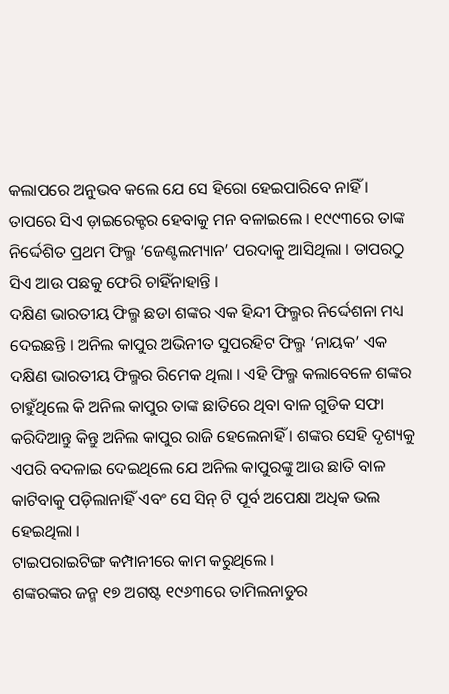କଲାପରେ ଅନୁଭବ କଲେ ଯେ ସେ ହିରୋ ହେଇପାରିବେ ନାହିଁ । ତାପରେ ସିଏ ଡ଼ାଇରେକ୍ଟର ହେବାକୁ ମନ ବଳାଇଲେ । ୧୯୯୩ରେ ତାଙ୍କ ନିର୍ଦ୍ଦେଶିତ ପ୍ରଥମ ଫିଲ୍ମ ‘ଜେଣ୍ଟଲମ୍ୟାନ’ ପରଦାକୁ ଆସିଥିଲା । ତାପରଠୁ ସିଏ ଆଉ ପଛକୁ ଫେରି ଚାହିଁନାହାନ୍ତି ।
ଦକ୍ଷିଣ ଭାରତୀୟ ଫିଲ୍ମ ଛଡା ଶଙ୍କର ଏକ ହିନ୍ଦୀ ଫିଲ୍ମର ନିର୍ଦ୍ଦେଶନା ମଧ୍ୟ ଦେଇଛନ୍ତି । ଅନିଲ କାପୁର ଅଭିନୀତ ସୁପରହିଟ ଫିଲ୍ମ ‘ନାୟକ’ ଏକ ଦକ୍ଷିଣ ଭାରତୀୟ ଫିଲ୍ମର ରିମେକ ଥିଲା । ଏହି ଫିଲ୍ମ କଲାବେଳେ ଶଙ୍କର ଚାହୁଁଥିଲେ କି ଅନିଲ କାପୁର ତାଙ୍କ ଛାତିରେ ଥିବା ବାଳ ଗୁଡିକ ସଫା କରିଦିଆନ୍ତୁ କିନ୍ତୁ ଅନିଲ କାପୁର ରାଜି ହେଲେନାହିଁ । ଶଙ୍କର ସେହି ଦୃଶ୍ୟକୁ ଏପରି ବଦଳାଇ ଦେଇଥିଲେ ଯେ ଅନିଲ କାପୁରଙ୍କୁ ଆଉ ଛାତି ବାଳ କାଟିବାକୁ ପଡ଼ିଲାନାହିଁ ଏବଂ ସେ ସିନ୍ ଟି ପୂର୍ବ ଅପେକ୍ଷା ଅଧିକ ଭଲ ହେଇଥିଲା ।
ଟାଇପରାଇଟିଙ୍ଗ କମ୍ପାନୀରେ କାମ କରୁଥିଲେ ।
ଶଙ୍କରଙ୍କର ଜନ୍ମ ୧୭ ଅଗଷ୍ଟ ୧୯୬୩ରେ ତାମିଲନାଡୁର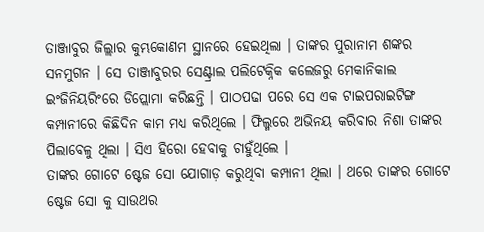ତାଞ୍ଜାବୁର ଜିଲ୍ଲାର କୁମ୍ଭକୋଣମ ସ୍ଥାନରେ ହେଇଥିଲା । ତାଙ୍କର ପୁରାନାମ ଶଙ୍କର ସନମୁଗନ । ସେ ତାଞ୍ଜାବୁରର ସେଣ୍ଟ୍ରାଲ ପଲିଟେକ୍ନିକ କଲେଜରୁ ମେକାନିକାଲ ଇଂଜିନିୟରିଂରେ ଡିପ୍ଲୋମା କରିଛନ୍ତି । ପାଠପଢା ପରେ ସେ ଏକ ଟାଇପରାଇଟିଙ୍ଗ କମ୍ପାନୀରେ କିଛିଦିନ କାମ ମଧ୍ୟ କରିଥିଲେ । ଫିଲ୍ମରେ ଅଭିନୟ କରିବାର ନିଶା ତାଙ୍କର ପିଲାବେଳୁ ଥିଲା । ସିଏ ହିରୋ ହେବାକୁ ଚାହୁଁଥିଲେ ।
ତାଙ୍କର ଗୋଟେ ଷ୍ଟେଜ ସୋ ଯୋଗାଡ଼ କରୁଥିବା କମ୍ପାନୀ ଥିଲା । ଥରେ ତାଙ୍କର ଗୋଟେ ଷ୍ଟେଜ ସୋ କୁ ସାଉଥର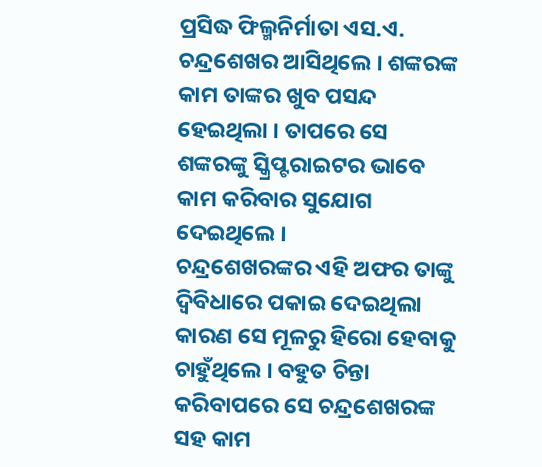ପ୍ରସିଦ୍ଧ ଫିଲ୍ମନିର୍ମାତା ଏସ.ଏ. ଚନ୍ଦ୍ରଶେଖର ଆସିଥିଲେ । ଶଙ୍କରଙ୍କ କାମ ତାଙ୍କର ଖୁବ ପସନ୍ଦ ହେଇଥିଲା । ତାପରେ ସେ ଶଙ୍କରଙ୍କୁ ସ୍କ୍ରିପ୍ଟରାଇଟର ଭାବେ କାମ କରିବାର ସୁଯୋଗ ଦେଇଥିଲେ ।
ଚନ୍ଦ୍ରଶେଖରଙ୍କର ଏହି ଅଫର ତାଙ୍କୁ ଦ୍ଵିବିଧାରେ ପକାଇ ଦେଇଥିଲା କାରଣ ସେ ମୂଳରୁ ହିରୋ ହେବାକୁ ଚାହୁଁଥିଲେ । ବହୁତ ଚିନ୍ତା କରିବାପରେ ସେ ଚନ୍ଦ୍ରଶେଖରଙ୍କ ସହ କାମ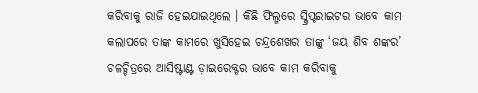କରିବାକୁ ରାଜି ହେଇଯାଇଥିଲେ । କିଛି ଫିଲ୍ମରେ ସ୍କ୍ରିପ୍ଟରାଇଟର ଭାବେ କାମ କଲାପରେ ତାଙ୍କ କାମରେ ଖୁସିହେଇ ଚନ୍ଦ୍ରଶେଖର ତାଙ୍କୁ ‘ଜୟ ଶିବ ଶଙ୍କର’ ଚଳଚ୍ଚିତ୍ରରେ ଆସିଷ୍ଟାଣ୍ଟ ଡ଼ାଇରେକ୍ଟର ଭାବେ କାମ କରିବାକୁ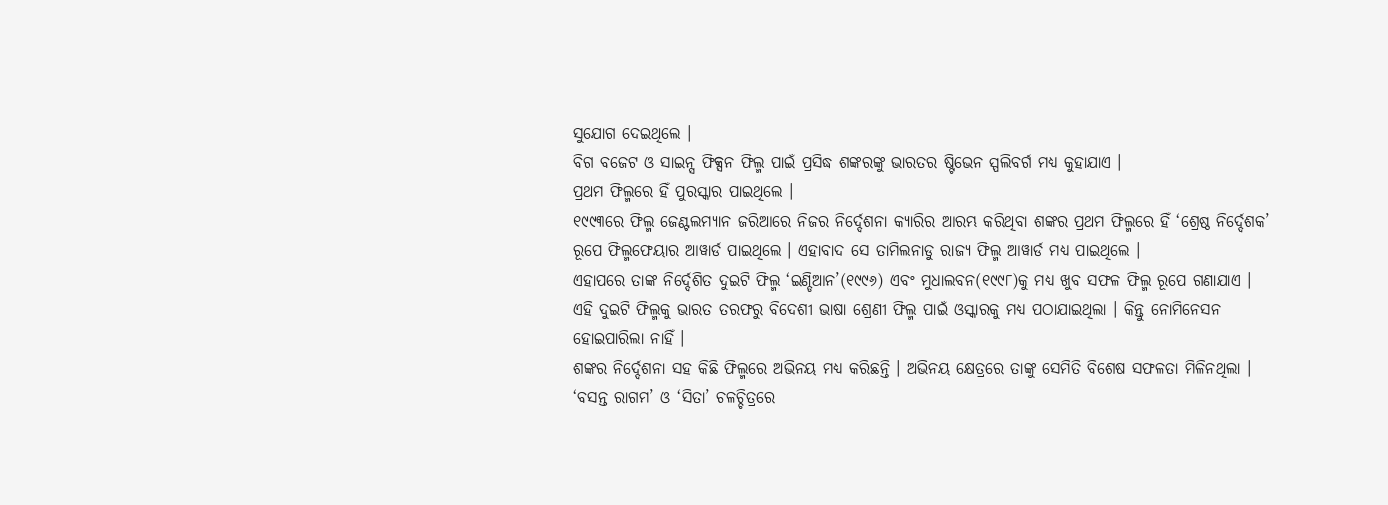ସୁଯୋଗ ଦେଇଥିଲେ ।
ବିଗ ବଜେଟ ଓ ସାଇନ୍ସ ଫିକ୍ସନ ଫିଲ୍ମ ପାଇଁ ପ୍ରସିଦ୍ଧ ଶଙ୍କରଙ୍କୁ ଭାରତର ଷ୍ଟିଭେନ ସ୍ପଲିବର୍ଗ ମଧ୍ୟ କୁହାଯାଏ ।
ପ୍ରଥମ ଫିଲ୍ମରେ ହିଁ ପୁରସ୍କାର ପାଇଥିଲେ ।
୧୯୯୩ରେ ଫିଲ୍ମ ଜେଣ୍ଟଲମ୍ୟାନ ଜରିଆରେ ନିଜର ନିର୍ଦ୍ଦେଶନା କ୍ୟାରିର ଆରମ୍ଭ କରିଥିବା ଶଙ୍କର ପ୍ରଥମ ଫିଲ୍ମରେ ହିଁ ‘ଶ୍ରେଷ୍ଠ ନିର୍ଦ୍ଦେଶକ’ ରୂପେ ଫିଲ୍ମଫେୟାର ଆୱାର୍ଡ ପାଇଥିଲେ । ଏହାବାଦ ସେ ତାମିଲନାଡୁ ରାଜ୍ୟ ଫିଲ୍ମ ଆୱାର୍ଡ ମଧ୍ୟ ପାଇଥିଲେ ।
ଏହାପରେ ତାଙ୍କ ନିର୍ଦ୍ଦେଶିତ ଦୁଇଟି ଫିଲ୍ମ ‘ଇଣ୍ଡିଆନ’(୧୯୯୬) ଏବଂ ମୁଧାଲବନ(୧୯୯୮)କୁ ମଧ୍ୟ ଖୁବ ସଫଳ ଫିଲ୍ମ ରୂପେ ଗଣାଯାଏ ।
ଏହି ଦୁଇଟି ଫିଲ୍ମକୁ ଭାରତ ତରଫରୁ ବିଦେଶୀ ଭାଷା ଶ୍ରେଣୀ ଫିଲ୍ମ ପାଇଁ ଓସ୍କାରକୁ ମଧ୍ୟ ପଠାଯାଇଥିଲା । କିନ୍ତୁ ନୋମିନେସନ ହୋଇପାରିଲା ନାହିଁ ।
ଶଙ୍କର ନିର୍ଦ୍ଦେଶନା ସହ କିଛି ଫିଲ୍ମରେ ଅଭିନୟ ମଧ୍ୟ କରିଛନ୍ତି । ଅଭିନୟ କ୍ଷେତ୍ରରେ ତାଙ୍କୁ ସେମିତି ବିଶେଷ ସଫଳତା ମିଳିନଥିଲା । ‘ବସନ୍ତ ରାଗମ’ ଓ ‘ସିତା’ ଚଳଚ୍ଚିତ୍ରରେ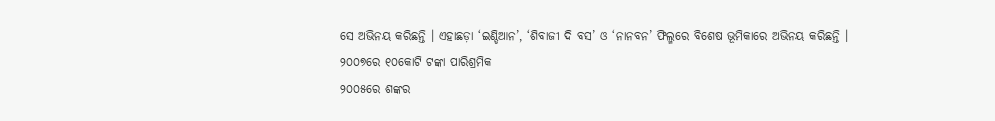ସେ ଅଭିନୟ କରିଛନ୍ତି । ଏହାଛଡ଼ା ‘ଇଣ୍ଡିଆନ’, ‘ଶିବାଜୀ ଦି ବସ’ ଓ ‘ନାନବନ’ ଫିଲ୍ମରେ ବିଶେଷ ଭୂମିକାରେ ଅଭିନୟ କରିଛନ୍ତି ।
୨୦୦୭ରେ ୧୦କୋଟି ଟଙ୍କା ପାରିଶ୍ରମିକ
୨୦୦୫ରେ ଶଙ୍କର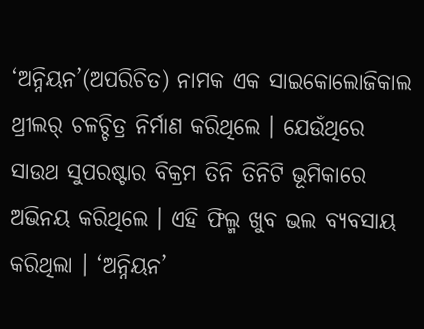‘ଅନ୍ନିୟନ’(ଅପରିଚିତ) ନାମକ ଏକ ସାଇକୋଲୋଜିକାଲ ଥ୍ରୀଲର୍ ଚଳଚ୍ଚିତ୍ର ନିର୍ମାଣ କରିଥିଲେ । ଯେଉଁଥିରେ ସାଉଥ ସୁପରଷ୍ଟାର ବିକ୍ରମ ତିନି ତିନିଟି ଭୂମିକାରେ ଅଭିନୟ କରିଥିଲେ । ଏହି ଫିଲ୍ମ ଖୁବ ଭଲ ବ୍ୟବସାୟ କରିଥିଲା । ‘ଅନ୍ନିୟନ’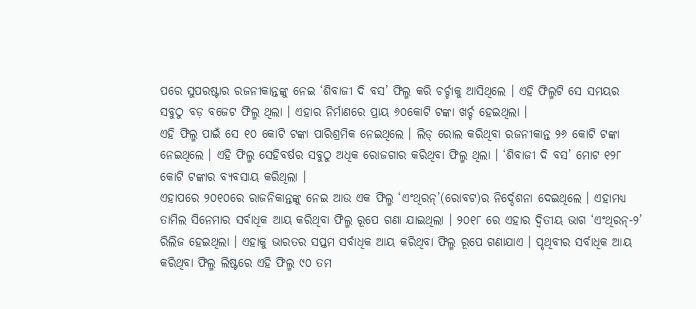ପରେ ସୁପରଷ୍ଟାର ରଜନୀକାନ୍ତଙ୍କୁ ନେଇ ‘ଶିବାଜୀ ଦି ବସ’ ଫିଲ୍ମ କରି ଚର୍ଚ୍ଚାକୁ ଆସିଥିଲେ । ଏହି ଫିଲ୍ମଟି ସେ ସମୟର ସବୁଠୁ ବଡ଼ ବଜେଟ ଫିଲ୍ମ ଥିଲା । ଏହାର ନିର୍ମାଣରେ ପ୍ରାୟ ୬୦କୋଟି ଟଙ୍କା ଖର୍ଚ୍ଚ ହେଇଥିଲା ।
ଏହି ଫିଲ୍ମ ପାଇଁ ସେ ୧୦ କୋଟି ଟଙ୍କା ପାରିଶ୍ରମିକ ନେଇଥିଲେ । ଲିଡ୍ ରୋଲ କରିଥିବା ରଜନୀକାନ୍ତ ୨୬ କୋଟି ଟଙ୍କା ନେଇଥିଲେ । ଏହି ଫିଲ୍ମ ସେହିବର୍ଷର ସବୁଠୁ ଅଧିକ ରୋଜଗାର କରିଥିବା ଫିଲ୍ମ ଥିଲା । ‘ଶିବାଜୀ ଦି ବସ’ ମୋଟ ୧୨୮ କୋଟି ଟଙ୍କାର ବ୍ୟବସାୟ କରିଥିଲା ।
ଏହାପରେ ୨୦୧୦ରେ ରାଜନିକାନ୍ତଙ୍କୁ ନେଇ ଆଉ ଏକ ଫିଲ୍ମ ‘ଏଂଥିରନ୍’(ରୋବଟ)ର ନିର୍ଦ୍ଦେଶନା ଦେଇଥିଲେ । ଏହାମଧ୍ୟ ତାମିଲ ସିନେମାର ସର୍ବାଧିକ ଆୟ କରିଥିବା ଫିଲ୍ମ ରୂପେ ଗଣା ଯାଇଥିଲା । ୨୦୧୮ ରେ ଏହାର ଦ୍ଵିତୀୟ ଭାଗ ‘ଏଂଥିରନ୍-୨’ ରିଲିଜ ହେଇଥିଲା । ଏହାକୁ ଭାରତର ସପ୍ତମ ସର୍ବାଧିକ ଆୟ କରିଥିବା ଫିଲ୍ମ ରୂପେ ଗଣାଯାଏ । ପୃଥିବୀର ସର୍ବାଧିକ ଆୟ କରିଥିବା ଫିଲ୍ମ ଲିଷ୍ଟରେ ଏହି ଫିଲ୍ମ ୯୦ ତମ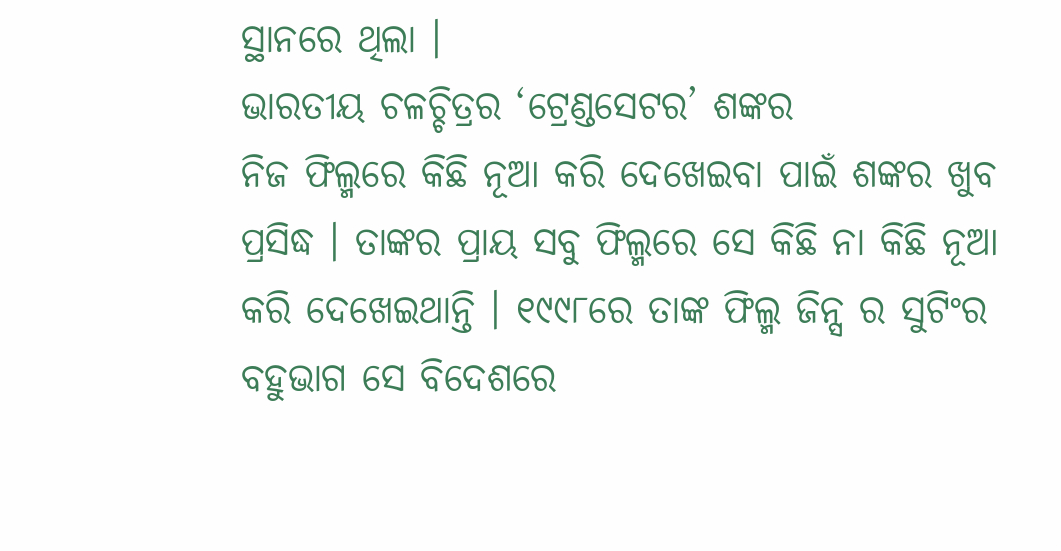ସ୍ଥାନରେ ଥିଲା ।
ଭାରତୀୟ ଚଳଚ୍ଚିତ୍ରର ‘ଟ୍ରେଣ୍ଡସେଟର’ ଶଙ୍କର
ନିଜ ଫିଲ୍ମରେ କିଛି ନୂଆ କରି ଦେଖେଇବା ପାଇଁ ଶଙ୍କର ଖୁବ ପ୍ରସିଦ୍ଧ । ତାଙ୍କର ପ୍ରାୟ ସବୁ ଫିଲ୍ମରେ ସେ କିଛି ନା କିଛି ନୂଆ କରି ଦେଖେଇଥାନ୍ତି । ୧୯୯୮ରେ ତାଙ୍କ ଫିଲ୍ମ ଜିନ୍ସ ର ସୁଟିଂର ବହୁଭାଗ ସେ ବିଦେଶରେ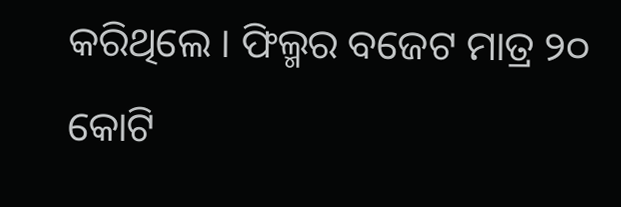କରିଥିଲେ । ଫିଲ୍ମର ବଜେଟ ମାତ୍ର ୨୦ କୋଟି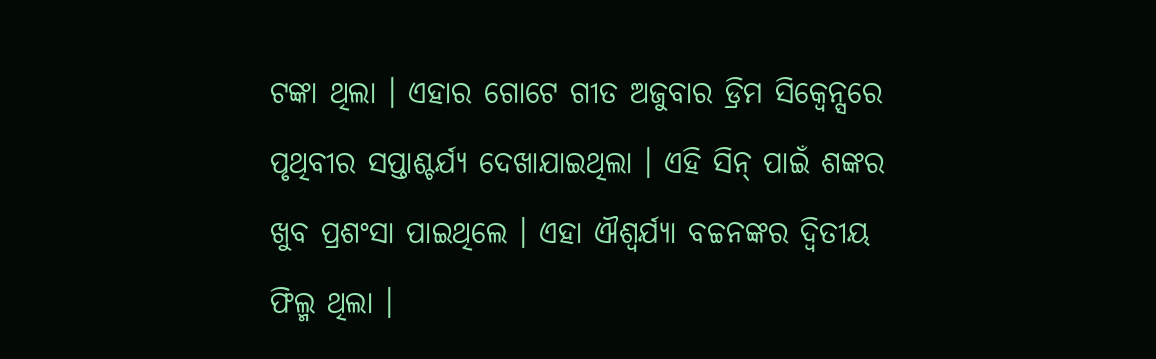ଟଙ୍କା ଥିଲା । ଏହାର ଗୋଟେ ଗୀତ ଅଜୁବାର ଡ୍ରିମ ସିକ୍ୱେନ୍ସରେ ପୃଥିବୀର ସପ୍ତାଶ୍ଚର୍ଯ୍ୟ ଦେଖାଯାଇଥିଲା । ଏହି ସିନ୍ ପାଇଁ ଶଙ୍କର ଖୁବ ପ୍ରଶଂସା ପାଇଥିଲେ । ଏହା ଐଶ୍ବର୍ଯ୍ୟା ବଚ୍ଚନଙ୍କର ଦ୍ଵିତୀୟ ଫିଲ୍ମ ଥିଲା ।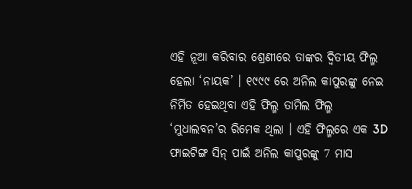ଏହି ନୂଆ କରିବାର ଶ୍ରେଣୀରେ ତାଙ୍କର ଦ୍ଵିତୀୟ ଫିଲ୍ମ ହେଲା ‘ନାୟକ’ । ୧୯୯୯ ରେ ଅନିଲ କାପୁରଙ୍କୁ ନେଇ ନିର୍ମିତ ହେଇଥିବା ଏହି ଫିଲ୍ମ ତାମିଲ ଫିଲ୍ମ ‘ମୁଧାଲବନ’ର ରିମେକ ଥିଲା । ଏହି ଫିଲ୍ମରେ ଏକ 3D ଫାଇଟିଙ୍ଗ ସିନ୍ ପାଇଁ ଅନିଲ କାପୁରଙ୍କୁ 7 ମାସ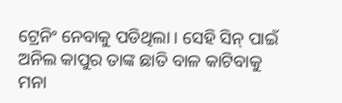ଟ୍ରେନିଂ ନେବାକୁ ପଡିଥିଲା । ସେହି ସିନ୍ ପାଇଁ ଅନିଲ କାପୁର ତାଙ୍କ ଛାତି ବାଳ କାଟିବାକୁ ମନା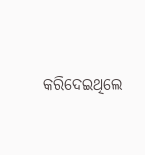କରିଦେଇଥିଲେ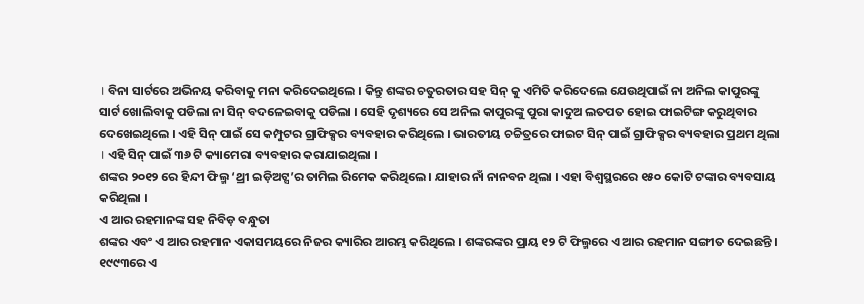। ବିନା ସାର୍ଟରେ ଅଭିନୟ କରିବାକୁ ମନା କରିଦେଇଥିଲେ । କିନ୍ତୁ ଶଙ୍କର ଚତୁରତାର ସହ ସିନ୍ କୁ ଏମିତି କରିଦେଲେ ଯେଉଥିପାଇଁ ନା ଅନିଲ କାପୁରଙ୍କୁ ସାର୍ଟ ଖୋଲିବାକୁ ପଡିଲା ନା ସିନ୍ ବଦଳେଇବାକୁ ପଡିଲା । ସେହି ଦୃଶ୍ୟରେ ସେ ଅନିଲ କାପୁରଙ୍କୁ ପୁରା କାଦୁଅ ଲତପତ ହୋଇ ଫାଇଟିଙ୍ଗ କରୁଥିବାର ଦେଖେଇଥିଲେ । ଏହି ସିନ୍ ପାଇଁ ସେ କମ୍ପୁଟର ଗ୍ରାଫିକ୍ସର ବ୍ୟବହାର କରିଥିଲେ । ଭାରତୀୟ ଚଚ୍ଚିତ୍ରରେ ଫାଇଟ ସିନ୍ ପାଇଁ ଗ୍ରାଫିକ୍ସର ବ୍ୟବହାର ପ୍ରଥମ ଥିଲା । ଏହି ସିନ୍ ପାଇଁ ୩୬ ଟି କ୍ୟାମେରା ବ୍ୟବହାର କରାଯାଇଥିଲା ।
ଶଙ୍କର ୨୦୧୨ ରେ ହିନ୍ଦୀ ଫିଲ୍ମ ‘ଥ୍ରୀ ଇଡ଼ିଅଟ୍ସ’ର ତାମିଲ ରିମେକ କରିଥିଲେ । ଯାହାର ନାଁ ନାନବନ ଥିଲା । ଏହା ବିଶ୍ବସ୍ଥରରେ ୧୫୦ କୋଟି ଟଙ୍କାର ବ୍ୟବସାୟ କରିଥିଲା ।
ଏ ଆର ରହମାନଙ୍କ ସହ ନିବିଡ଼ ବନ୍ଧୁତା
ଶଙ୍କର ଏବଂ ଏ ଆର ରହମାନ ଏକାସମୟରେ ନିଜର କ୍ୟାରିର ଆରମ୍ଭ କରିଥିଲେ । ଶଙ୍କରଙ୍କର ପ୍ରାୟ ୧୨ ଟି ଫିଲ୍ମରେ ଏ ଆର ରହମାନ ସଙ୍ଗୀତ ଦେଇଛନ୍ତି । ୧୯୯୩ରେ ଏ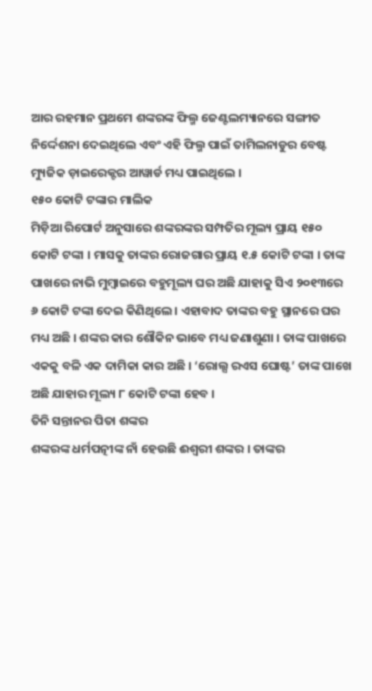ଆର ରହମାନ ପ୍ରଥମେ ଶଙ୍କରଙ୍କ ଫିଲ୍ମ ଜେଣ୍ଟଲମ୍ୟାନରେ ସଙ୍ଗୀତ ନିର୍ଦ୍ଦେଶନା ଦେଇଥିଲେ ଏବଂ ଏହି ଫିଲ୍ମ ପାଇଁ ତାମିଲନାଡୁର ବେଷ୍ଟ ମ୍ୟୁଜିକ ଡ଼ାଇରେକ୍ଟର ଆୱାର୍ଡ ମଧ୍ୟ ପାଇଥିଲେ ।
୧୫୦ କୋଟି ଟଙ୍କାର ମାଲିକ
ମିଡ଼ିଆ ରିପୋର୍ଟ ଅନୁସାରେ ଶଙ୍କରଙ୍କର ସମ୍ପତିର ମୂଲ୍ୟ ପ୍ରାୟ ୧୫୦ କୋଟି ଟଙ୍କା । ମାସକୁ ତାଙ୍କର ରୋଜଗାର ପ୍ରାୟ ୧.୫ କୋଟି ଟଙ୍କା । ତାଙ୍କ ପାଖରେ ନାଭି ମୁମ୍ବାଇରେ ବହୁମୂଲ୍ୟ ଘର ଅଛି ଯାହାକୁ ସିଏ ୨୦୧୩ରେ ୬ କୋଟି ଟଙ୍କା ଦେଇ କିଣିଥିଲେ । ଏହାବାଦ ତାଙ୍କର ବହୁ ସ୍ଥାନରେ ଘର ମଧ୍ୟ ଅଛି । ଶଙ୍କର କାର ଶୌକିନ ଭାବେ ମଧ୍ୟ ଜଣାଶୁଣା । ତାଙ୍କ ପାଖରେ ଏକକୁ ବଳି ଏକ ଦାମିକା କାର ଅଛି । ‘ରୋଲ୍ସ ରଏସ ଘୋଷ୍ଟ’ ତାଙ୍କ ପାଖେ ଅଛି ଯାହାର ମୂଲ୍ୟ ୮ କୋଟି ଟଙ୍କା ହେବ ।
ତିନି ସନ୍ତାନର ପିତା ଶଙ୍କର
ଶଙ୍କରଙ୍କ ଧର୍ମପତ୍ନୀଙ୍କ ନାଁ ହେଉଛି ଈଶ୍ଵରୀ ଶଙ୍କର । ତାଙ୍କର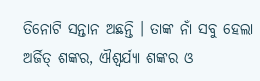ତିନୋଟି ସନ୍ତାନ ଅଛନ୍ତି । ତାଙ୍କ ନାଁ ସବୁ ହେଲା ଅର୍ଜିତ୍ ଶଙ୍କର, ଐଶ୍ବର୍ଯ୍ୟା ଶଙ୍କର ଓ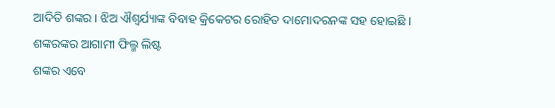ଆଦିତି ଶଙ୍କର । ଝିଅ ଐଶ୍ବର୍ଯ୍ୟାଙ୍କ ବିବାହ କ୍ରିକେଟର ରୋହିତ ଦାମୋଦରନଙ୍କ ସହ ହୋଇଛି ।
ଶଙ୍କରଙ୍କର ଆଗାମୀ ଫିଲ୍ମ ଲିଷ୍ଟ
ଶଙ୍କର ଏବେ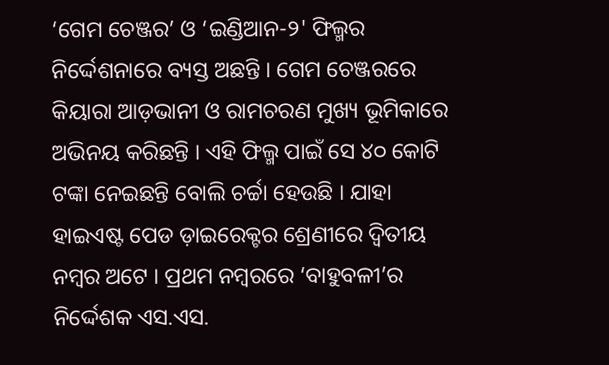‘ଗେମ ଚେଞ୍ଜର’ ଓ ‘ଇଣ୍ଡିଆନ-୨' ଫିଲ୍ମର ନିର୍ଦ୍ଦେଶନାରେ ବ୍ୟସ୍ତ ଅଛନ୍ତି । ଗେମ ଚେଞ୍ଜରରେ କିୟାରା ଆଡ଼ଭାନୀ ଓ ରାମଚରଣ ମୁଖ୍ୟ ଭୂମିକାରେ ଅଭିନୟ କରିଛନ୍ତି । ଏହି ଫିଲ୍ମ ପାଇଁ ସେ ୪୦ କୋଟି ଟଙ୍କା ନେଇଛନ୍ତି ବୋଲି ଚର୍ଚ୍ଚା ହେଉଛି । ଯାହା ହାଇଏଷ୍ଟ ପେଡ ଡ଼ାଇରେକ୍ଟର ଶ୍ରେଣୀରେ ଦ୍ଵିତୀୟ ନମ୍ବର ଅଟେ । ପ୍ରଥମ ନମ୍ବରରେ ‘ବାହୁବଳୀ’ର ନିର୍ଦ୍ଦେଶକ ଏସ.ଏସ.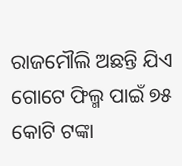ରାଜମୌଲି ଅଛନ୍ତି ଯିଏ ଗୋଟେ ଫିଲ୍ମ ପାଇଁ ୭୫ କୋଟି ଟଙ୍କା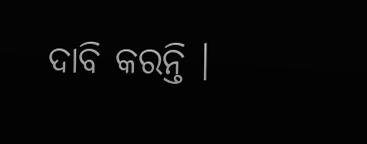ଦାବି କରନ୍ତି ।